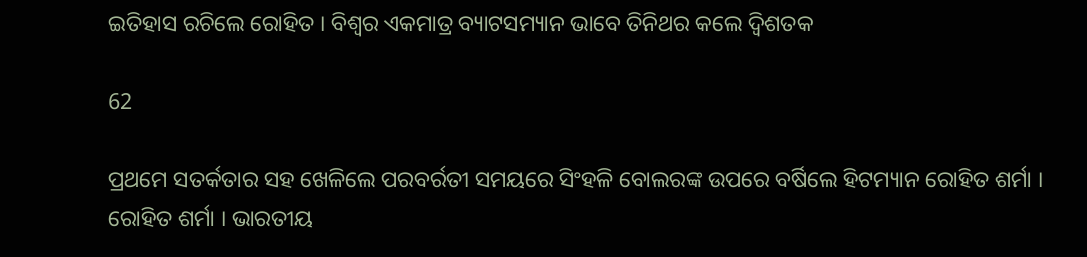ଇତିହାସ ରଚିଲେ ରୋହିତ । ବିଶ୍ୱର ଏକମାତ୍ର ବ୍ୟାଟସମ୍ୟାନ ଭାବେ ତିନିଥର କଲେ ଦ୍ୱିଶତକ

62

ପ୍ରଥମେ ସତର୍କତାର ସହ ଖେଳିଲେ ପରବର୍ରତୀ ସମୟରେ ସିଂହଳି ବୋଲରଙ୍କ ଉପରେ ବର୍ଷିଲେ ହିଟମ୍ୟାନ ରୋହିତ ଶର୍ମା । ରୋହିତ ଶର୍ମା । ଭାରତୀୟ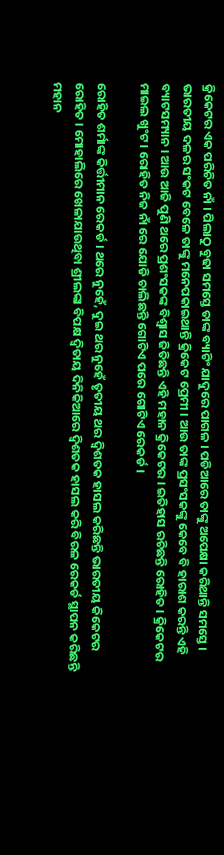କ୍ରିକେଟର ଏକ ପରିଚିତ ନାଁ । ପିଲାଠୁ ବୁଢା ସମସ୍ତେ ତାଙ୍କ ବ୍ୟାଟିଂ ଯାଦୁରେ ପାଗଳ । ପଡିଆରେ ତାଙ୍କୁ ଅପେକ୍ଷା କରିଥାନ୍ତି ସମସ୍ତେ । ଭାରତୀୟ ଦଳର ସଂକଟ ବେଳେ ତାଙ୍କୁ ମନେପକାଇଥାନ୍ତି କ୍ରିକେଟ ପ୍ରେମୀ । ଆଉ ତାଙ୍କ ପ୍ରସଂସକଙ୍କୁ କେବେ ବି ହାରାଶ କରନ୍ତି ଏହି ବ୍ୟାଟସମ୍ୟାନ । ଆଉ ଆଜି ପୁଣି ଥରେ ପ୍ରଶଂସକଙ୍କ ବିଶ୍ୱାସ ଜିତିଛନ୍ତି ଏହି ମହାନ କ୍ରିକେଟର । ଇତିହାସ ରଚିଛନ୍ତି ରୋହିତ । କ୍ରିକେଟର ମାଇଲ ଖୁଂଟ । ରୋହିତ ନିଜ ନାଁ ରେ ଯୋଡି ଚାଲିଛନ୍ତି ଗୋଟିଏ ପରେ ଗୋଟିଏ ରେକର୍ଡ ।

ରୋହିତ ଶର୍ମାଙ୍କ କିର୍ତ୍ତୀମାନ ରେକର୍ଡ । ଥରେ ନୁହେଁ, ଦୁଇ ଥର ନୁହେଁ ତୃତୀୟ ଥର ଦ୍ୱିଶତକ ହାସଲ କରିଛନ୍ତି ଭାରତୀୟ କିକେଟର ରୋହିତ । ମୋହାଲିରେ ଖେଳାଯାଉଥିବା ଶ୍ରୀଲଙ୍କା ବିପକ୍ଷ ଦ୍ୱିତାୟ ଦିନିକିଆରେ ଦ୍ୱିଶତକ ହାସଲ କରି ବିରଳ ରେକର୍ଡ ସ୍ଥାପନ କରିଛନ୍ତି ମହାନ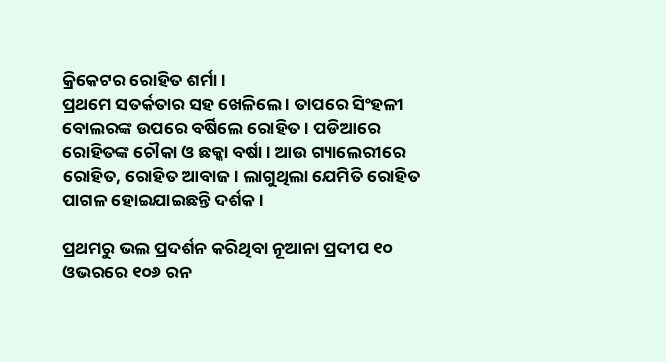କ୍ରିକେଟର ରୋହିତ ଶର୍ମା ।
ପ୍ରଥମେ ସତର୍କତାର ସହ ଖେଳିଲେ । ତାପରେ ସିଂହଳୀ ବୋଲରଙ୍କ ଉପରେ ବର୍ଷିଲେ ରୋହିତ । ପଡିଆରେ ରୋହିତଙ୍କ ଚୌକା ଓ ଛକ୍କା ବର୍ଷା । ଆଉ ଗ୍ୟାଲେରୀରେ ରୋହିତ, ରୋହିତ ଆବାଜ । ଲାଗୁଥିଲା ଯେମିତି ରୋହିତ ପାଗଳ ହୋଇଯାଇଛନ୍ତି ଦର୍ଶକ ।

ପ୍ରଥମରୁ ଭଲ ପ୍ରଦର୍ଶନ କରିଥିବା ନୂଆନା ପ୍ରଦୀପ ୧୦ ଓଭରରେ ୧୦୬ ରନ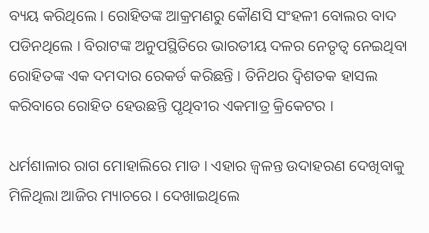ବ୍ୟୟ କରିଥିଲେ । ରୋହିତଙ୍କ ଆକ୍ରମଣରୁ କୌଣସି ସଂହଳୀ ବୋଲର ବାଦ ପଡିନଥିଲେ । ବିରାଟଙ୍କ ଅନୁପସ୍ଥିତିରେ ଭାରତୀୟ ଦଳର ନେତୃତ୍ୱ ନେଇଥିବା ରୋହିତଙ୍କ ଏକ ଦମଦାର ରେକର୍ଡ କରିଛନ୍ତି । ତିନିଥର ଦ୍ୱିଶତକ ହାସଲ କରିବାରେ ରୋହିତ ହେଉଛନ୍ତି ପୃଥିବୀର ଏକମାତ୍ର କ୍ରିକେଟର ।

ଧର୍ମଶାଳାର ରାଗ ମୋହାଲିରେ ମାଡ । ଏହାର ଜ୍ୱଳନ୍ତ ଉଦାହରଣ ଦେଖିବାକୁ ମିଳିଥିଲା ଆଜିର ମ୍ୟାଚରେ । ଦେଖାଇଥିଲେ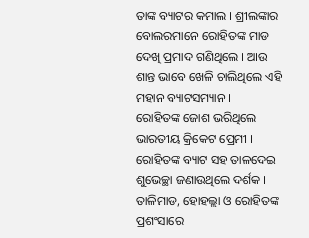ତାଙ୍କ ବ୍ୟାଟର କମାଲ । ଶ୍ରୀଲଙ୍କାର ବୋଲରମାନେ ରୋହିତଙ୍କ ମାଡ ଦେଖି ପ୍ରମାଦ ଗଣିଥିଲେ । ଆଉ ଶାନ୍ତ ଭାବେ ଖେଳି ଚାଲିଥିଲେ ଏହି ମହାନ ବ୍ୟାଟସମ୍ୟାନ ।
ରୋହିତଙ୍କ ଜୋଶ ଭରିଥିଲେ ଭାରତୀୟ କ୍ରିକେଟ ପ୍ରେମୀ । ରୋହିତଙ୍କ ବ୍ୟାଟ ସହ ତାଳଦେଇ ଶୁଭେଚ୍ଛା ଜଣାଉଥିଲେ ଦର୍ଶକ । ତାଳିମାଡ, ହୋହଲ୍ଲା ଓ ରୋହିତଙ୍କ ପ୍ରଶଂସାରେ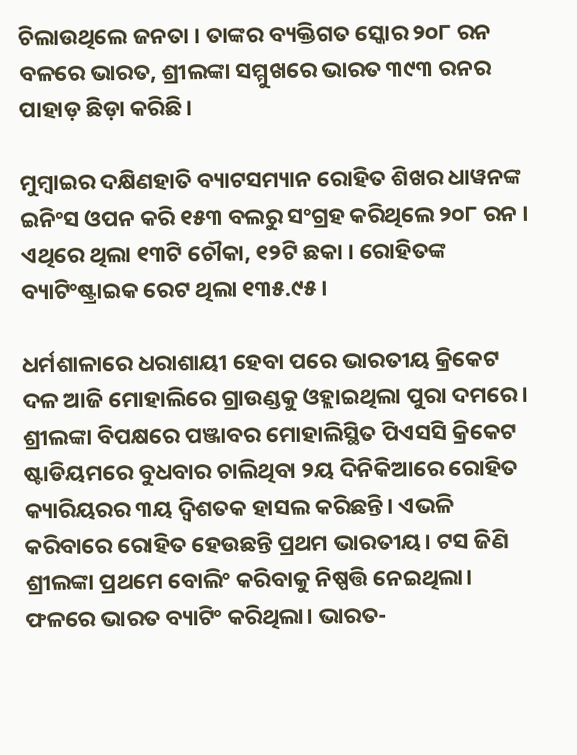ଚିଲାଉଥିଲେ ଜନତା । ତାଙ୍କର ବ୍ୟକ୍ତିଗତ ସ୍କୋର ୨୦୮ ରନ ବଳରେ ଭାରତ, ଶ୍ରୀଲଙ୍କା ସମ୍ମୁଖରେ ଭାରତ ୩୯୩ ରନର ପାହାଡ଼ ଛିଡ଼ା କରିଛି।

ମୁମ୍ବାଇର ଦକ୍ଷିଣହାତି ବ୍ୟାଟସମ୍ୟାନ ରୋହିତ ଶିଖର ଧାୱନଙ୍କ ଇନିଂସ ଓପନ କରି ୧୫୩ ବଲରୁ ସଂଗ୍ରହ କରିଥିଲେ ୨୦୮ ରନ । ଏଥିରେ ଥିଲା ୧୩ଟି ଚୌକା, ୧୨ଟି ଛକା । ରୋହିତଙ୍କ ବ୍ୟାଟିଂଷ୍ଟ୍ରାଇକ ରେଟ ଥିଲା ୧୩୫.୯୫ ।

ଧର୍ମଶାଳାରେ ଧରାଶାୟୀ ହେବା ପରେ ଭାରତୀୟ କ୍ରିକେଟ ଦଳ ଆଜି ମୋହାଲିରେ ଗ୍ରାଉଣ୍ଡକୁ ଓହ୍ଲାଇଥିଲା ପୁରା ଦମରେ । ଶ୍ରୀଲଙ୍କା ବିପକ୍ଷରେ ପଞ୍ଜାବର ମୋହାଲିସ୍ଥିତ ପିଏସସି କ୍ରିକେଟ ଷ୍ଟାଡିୟମରେ ବୁଧବାର ଚାଲିଥିବା ୨ୟ ଦିନିକିଆରେ ରୋହିତ କ୍ୟାରିୟରର ୩ୟ ଦ୍ୱିଶତକ ହାସଲ କରିଛନ୍ତି। ଏଭଳି କରିବାରେ ରୋହିତ ହେଉଛନ୍ତି ପ୍ରଥମ ଭାରତୀୟ। ଟସ ଜିଣି ଶ୍ରୀଲଙ୍କା ପ୍ରଥମେ ବୋଲିଂ କରିବାକୁ ନିଷ୍ପତ୍ତି ନେଇଥିଲା। ଫଳରେ ଭାରତ ବ୍ୟାଟିଂ କରିଥିଲା। ଭାରତ-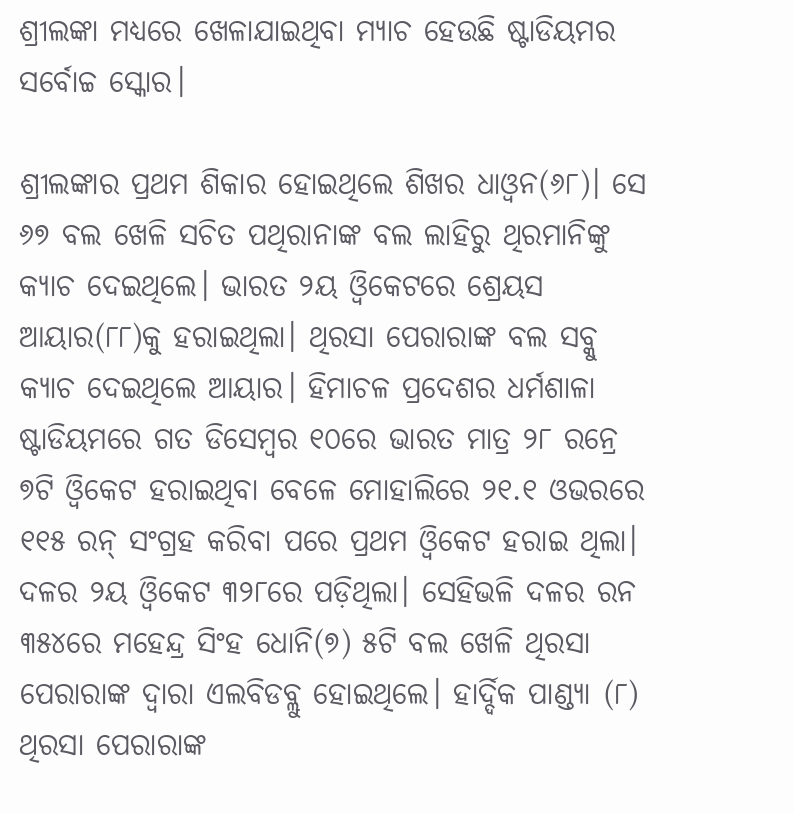ଶ୍ରୀଲଙ୍କା ମଧ୍ୟରେ ଖେଳାଯାଇଥିବା ମ୍ୟାଚ ହେଉଛି ଷ୍ଟାଡିୟମର ସର୍ବୋଚ୍ଚ ସ୍କୋର।

ଶ୍ରୀଲଙ୍କାର ପ୍ରଥମ ଶିକାର ହୋଇଥିଲେ ଶିଖର ଧାଓ୍ଵନ(୬୮)। ସେ ୬୭ ବଲ ଖେଳି ସଚିତ ପଥିରାନାଙ୍କ ବଲ ଲାହିରୁ ଥିରମାନିଙ୍କୁ କ୍ୟାଚ ଦେଇଥିଲେ। ଭାରତ ୨ୟ ଓ୍ଵିକେଟରେ ଶ୍ରେୟସ ଆୟାର(୮୮)କୁ ହରାଇଥିଲା। ଥିରସା ପେରାରାଙ୍କ ବଲ ସବ୍କୁ କ୍ୟାଚ ଦେଇଥିଲେ ଆୟାର। ହିମାଚଳ ପ୍ରଦେଶର ଧର୍ମଶାଳା ଷ୍ଟାଡିୟମରେ ଗତ ଡିସେମ୍ବର ୧୦ରେ ଭାରତ ମାତ୍ର ୨୮ ରନ୍ରେ ୭ଟି ଓ୍ଵିକେଟ ହରାଇଥିବା ବେଳେ ମୋହାଲିରେ ୨୧.୧ ଓଭରରେ ୧୧୫ ରନ୍ ସଂଗ୍ରହ କରିବା ପରେ ପ୍ରଥମ ଓ୍ଵିକେଟ ହରାଇ ଥିଲା। ଦଳର ୨ୟ ଓ୍ଵିକେଟ ୩୨୮ରେ ପଡ଼ିଥିଲା। ସେହିଭଳି ଦଳର ରନ ୩୫୪ରେ ମହେନ୍ଦ୍ର ସିଂହ ଧୋନି(୭) ୫ଟି ବଲ ଖେଳି ଥିରସା ପେରାରାଙ୍କ ଦ୍ୱାରା ଏଲବିଡବ୍ଲୁ ହୋଇଥିଲେ। ହାର୍ଦ୍ଦିକ ପାଣ୍ଡ୍ୟା (୮) ଥିରସା ପେରାରାଙ୍କ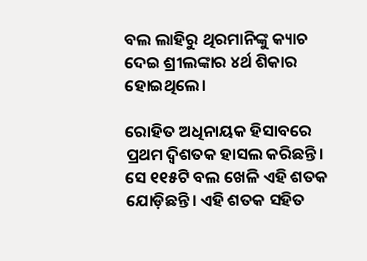ବଲ ଲାହିରୁ ଥିରମାନିଙ୍କୁ କ୍ୟାଚ ଦେଇ ଶ୍ରୀଲଙ୍କାର ୪ର୍ଥ ଶିକାର ହୋଇଥିଲେ।

ରୋହିତ ଅଧିନାୟକ ହିସାବରେ ପ୍ରଥମ ଦ୍ୱିଶତକ ହାସଲ କରିଛନ୍ତି। ସେ ୧୧୫ଟି ବଲ ଖେଳି ଏହି ଶତକ ଯୋଡ଼ିଛନ୍ତି। ଏହି ଶତକ ସହିତ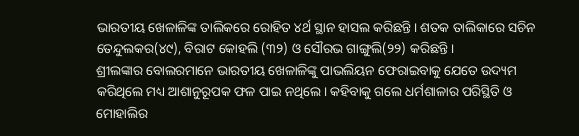ଭାରତୀୟ ଖେଳାଳିଙ୍କ ତାଲିକରେ ରୋହିତ ୪ର୍ଥ ସ୍ଥାନ ହାସଲ କରିଛନ୍ତି। ଶତକ ତାଲିକାରେ ସଚିନ ତେନ୍ଦୁଲକର(୪୯), ବିରାଟ କୋହଲି (୩୨) ଓ ସୌରଭ ଗାଙ୍ଗୁଲି(୨୨) କରିଛନ୍ତି।
ଶ୍ରୀଲଙ୍କାର ବୋଲରମାନେ ଭାରତୀୟ ଖେଳାଳିଙ୍କୁ ପାଭଲିୟନ ଫେରାଇବାକୁ ଯେତେ ଉଦ୍ୟମ କରିଥିଲେ ମଧ୍ୟ ଆଶାନୁରୂପକ ଫଳ ପାଇ ନଥିଲେ। କହିବାକୁ ଗଲେ ଧର୍ମଶାଳାର ପରିସ୍ଥିତି ଓ ମୋହାଲିର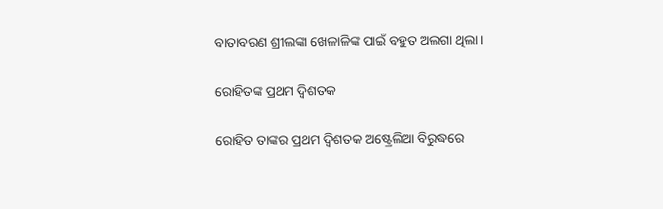ବାତାବରଣ ଶ୍ରୀଲଙ୍କା ଖେଳାଳିଙ୍କ ପାଇଁ ବହୁତ ଅଲଗା ଥିଲା।

ରୋହିତଙ୍କ ପ୍ରଥମ ଦ୍ୱିଶତକ

ରୋହିତ ତାଙ୍କର ପ୍ରଥମ ଦ୍ୱିଶତକ ଅଷ୍ଟ୍ରେଲିଆ ବିରୁଦ୍ଧରେ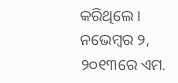କରିଥିଲେ । ନଭେମ୍ବର ୨, ୨୦୧୩ରେ ଏମ.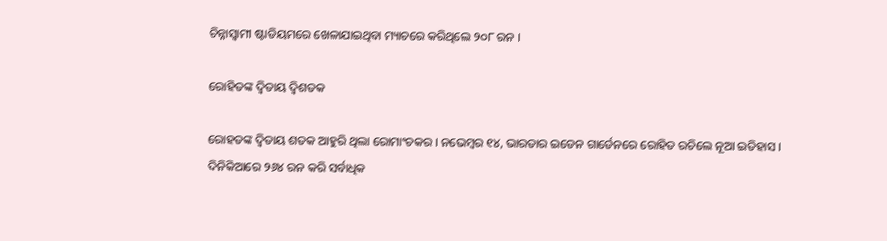ଚିନ୍ନାସ୍ୱାମୀ ଷ୍ଟାଡିୟମରେ ଖେଳାଯାଇଥିବା ମ୍ୟାଚରେ କରିଥିଲେ ୨୦୮ ରନ ।

ରୋହିତଙ୍କ ଦ୍ୱିତାୟ ଦ୍ୱିଶତକ

ରୋହତଙ୍କ ଦ୍ୱିତାୟ ଶତକ ଆହୁରି ଥିଲା ରୋମାଂଚକର । ନଭେମ୍ବର ୧୪, ଭାରତାର ଇଡେନ ଗାର୍ଡେନରେ ରୋହିତ ରଚିଲେ ନୂଆ ଇତିହାସ । ଦିନିକିଆରେ ୨୬୪ ରନ କରି ସର୍ବାଧିକ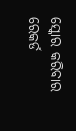ସ୍କୋର କରିବାର ରେକର୍ଡ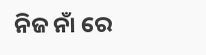ନିଜ ନାଁ ରେ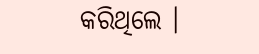କରିଥିଲେ ।